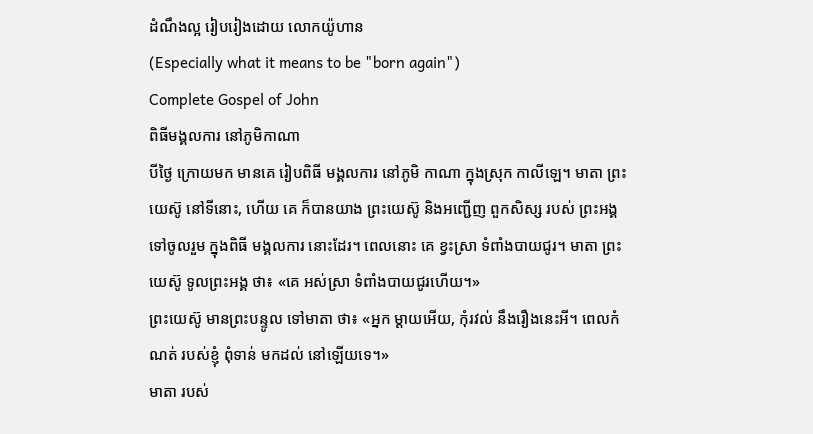ដំណឹងល្អ រៀបរៀងដោយ លោកយ៉ូហាន
(Especially what it means to be "born again")
Complete Gospel of John
ពិធីមង្គលការ នៅភូមិកាណា
បីថ្ងៃ ក្រោយមក មានគេ រៀបពិធី មង្គលការ នៅភូមិ កាណា ក្នុងស្រុក កាលីឡេ។ មាតា ព្រះយេស៊ូ នៅទីនោះ, ហើយ គេ ក៏បានយាង ព្រះយេស៊ូ និងអញ្ជើញ ពួកសិស្ស របស់ ព្រះអង្គ ទៅចូលរួម ក្នុងពិធី មង្គលការ នោះដែរ។ ពេលនោះ គេ ខ្វះស្រា ទំពាំងបាយជូរ។ មាតា ព្រះយេស៊ូ ទូលព្រះអង្គ ថា៖ «គេ អស់ស្រា ទំពាំងបាយជូរហើយ។»
ព្រះយេស៊ូ មានព្រះបន្ទូល ទៅមាតា ថា៖ «អ្នក ម្ដាយអើយ, កុំរវល់ នឹងរឿងនេះអី។ ពេលកំណត់ របស់ខ្ញុំ ពុំទាន់ មកដល់ នៅឡើយទេ។»
មាតា របស់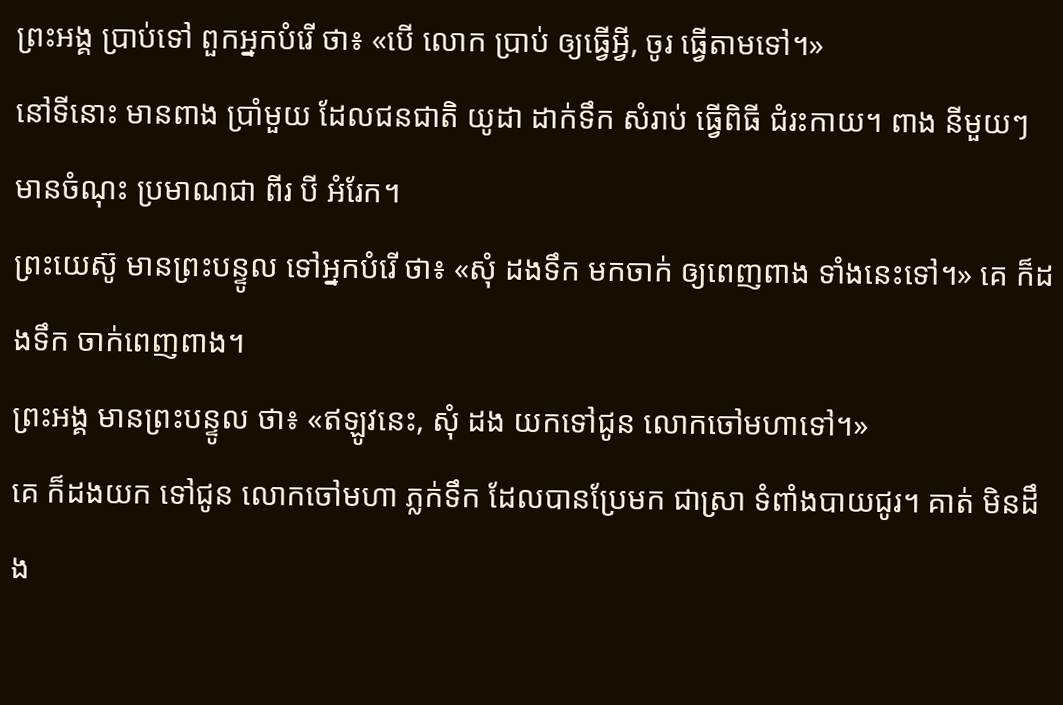ព្រះអង្គ ប្រាប់ទៅ ពួកអ្នកបំរើ ថា៖ «បើ លោក ប្រាប់ ឲ្យធ្វើអ្វី, ចូរ ធ្វើតាមទៅ។»
នៅទីនោះ មានពាង ប្រាំមួយ ដែលជនជាតិ យូដា ដាក់ទឹក សំរាប់ ធ្វើពិធី ជំរះកាយ។ ពាង នីមួយៗ មានចំណុះ ប្រមាណជា ពីរ បី អំរែក។
ព្រះយេស៊ូ មានព្រះបន្ទូល ទៅអ្នកបំរើ ថា៖ «សុំ ដងទឹក មកចាក់ ឲ្យពេញពាង ទាំងនេះទៅ។» គេ ក៏ដងទឹក ចាក់ពេញពាង។
ព្រះអង្គ មានព្រះបន្ទូល ថា៖ «ឥឡូវនេះ, សុំ ដង យកទៅជូន លោកចៅមហាទៅ។»
គេ ក៏ដងយក ទៅជូន លោកចៅមហា ភ្លក់ទឹក ដែលបានប្រែមក ជាស្រា ទំពាំងបាយជូរ។ គាត់ មិនដឹង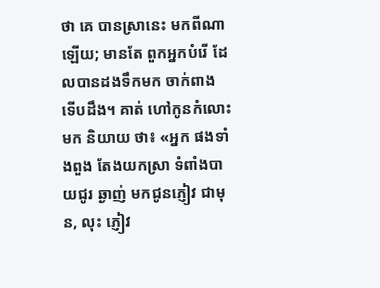ថា គេ បានស្រានេះ មកពីណាឡើយ; មានតែ ពួកអ្នកបំរើ ដែលបានដងទឹកមក ចាក់ពាង ទើបដឹង។ គាត់ ហៅកូនកំលោះមក និយាយ ថា៖ «អ្នក ផងទាំងពួង តែងយកស្រា ទំពាំងបាយជូរ ឆ្ងាញ់ មកជូនភ្ញៀវ ជាមុន, លុះ ភ្ញៀវ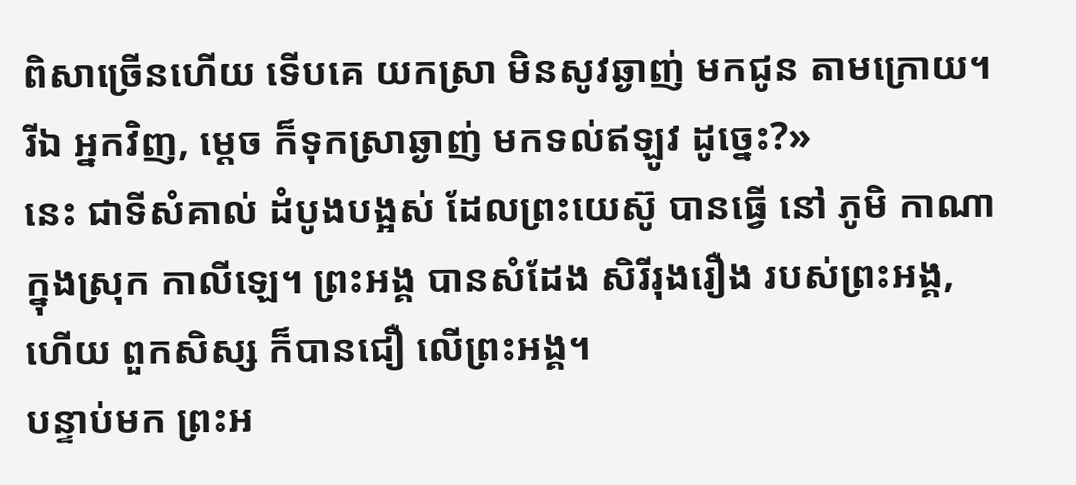ពិសាច្រើនហើយ ទើបគេ យកស្រា មិនសូវឆ្ងាញ់ មកជូន តាមក្រោយ។ រីឯ អ្នកវិញ, ម្ដេច ក៏ទុកស្រាឆ្ងាញ់ មកទល់ឥឡូវ ដូច្នេះ?»
នេះ ជាទីសំគាល់ ដំបូងបង្អស់ ដែលព្រះយេស៊ូ បានធ្វើ នៅ ភូមិ កាណា ក្នុងស្រុក កាលីឡេ។ ព្រះអង្គ បានសំដែង សិរីរុងរឿង របស់ព្រះអង្គ, ហើយ ពួកសិស្ស ក៏បានជឿ លើព្រះអង្គ។
បន្ទាប់មក ព្រះអ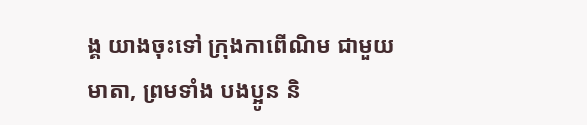ង្គ យាងចុះទៅ ក្រុងកាពើណិម ជាមួយមាតា, ព្រមទាំង បងប្អូន និ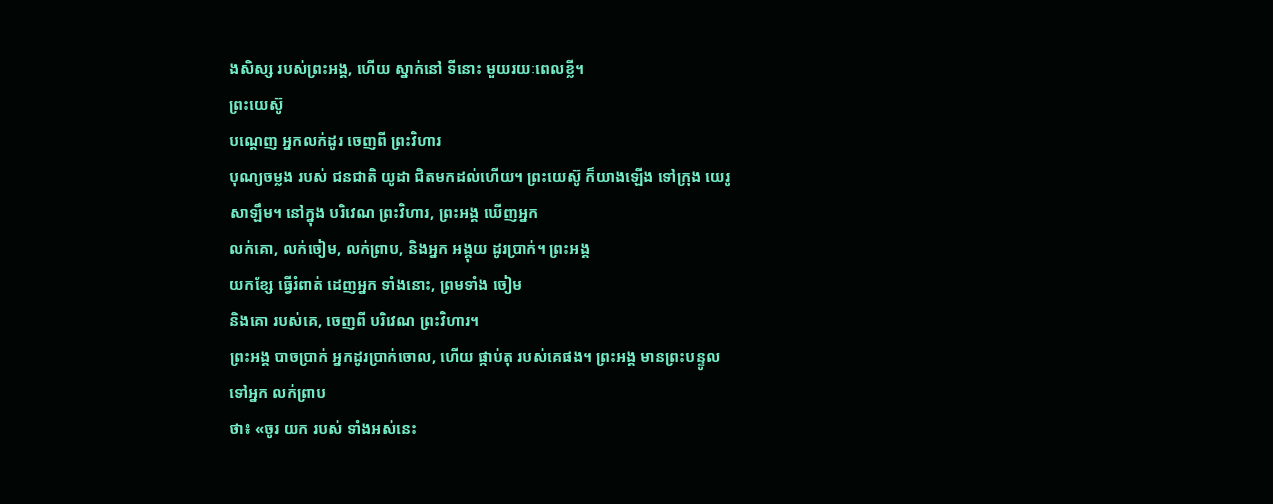ងសិស្ស របស់ព្រះអង្គ, ហើយ ស្នាក់នៅ ទីនោះ មួយរយៈពេលខ្លី។
ព្រះយេស៊ូ
បណ្ដេញ អ្នកលក់ដូរ ចេញពី ព្រះវិហារ
បុណ្យចម្លង របស់ ជនជាតិ យូដា ជិតមកដល់ហើយ។ ព្រះយេស៊ូ ក៏យាងឡើង ទៅក្រុង យេរូសាឡឹម។ នៅក្នុង បរិវេណ ព្រះវិហារ, ព្រះអង្គ ឃើញអ្នក
លក់គោ, លក់ចៀម, លក់ព្រាប, និងអ្នក អង្គុយ ដូរប្រាក់។ ព្រះអង្គ
យកខ្សែ ធ្វើរំពាត់ ដេញអ្នក ទាំងនោះ, ព្រមទាំង ចៀម
និងគោ របស់គេ, ចេញពី បរិវេណ ព្រះវិហារ។
ព្រះអង្គ បាចប្រាក់ អ្នកដូរប្រាក់ចោល, ហើយ ផ្កាប់តុ របស់គេផង។ ព្រះអង្គ មានព្រះបន្ទូល ទៅអ្នក លក់ព្រាប
ថា៖ «ចូរ យក របស់ ទាំងអស់នេះ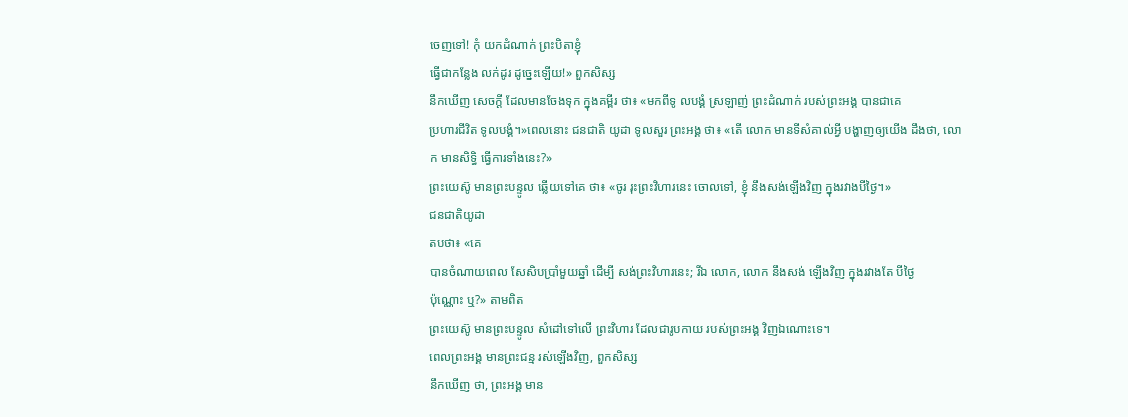ចេញទៅ! កុំ យកដំណាក់ ព្រះបិតាខ្ញុំ
ធ្វើជាកន្លែង លក់ដូរ ដូច្នេះឡើយ!» ពួកសិស្ស
នឹកឃើញ សេចក្ដី ដែលមានចែងទុក ក្នុងគម្ពីរ ថា៖ «មកពីទូ លបង្គំ ស្រឡាញ់ ព្រះដំណាក់ របស់ព្រះអង្គ បានជាគេ
ប្រហារជីវិត ទូលបង្គំ។»ពេលនោះ ជនជាតិ យូដា ទូលសួរ ព្រះអង្គ ថា៖ «តើ លោក មានទីសំគាល់អ្វី បង្ហាញឲ្យយើង ដឹងថា, លោក មានសិទ្ធិ ធ្វើការទាំងនេះ?»
ព្រះយេស៊ូ មានព្រះបន្ទូល ឆ្លើយទៅគេ ថា៖ «ចូរ រុះព្រះវិហារនេះ ចោលទៅ, ខ្ញុំ នឹងសង់ឡើងវិញ ក្នុងរវាងបីថ្ងៃ។»
ជនជាតិយូដា
តបថា៖ «គេ
បានចំណាយពេល សែសិបប្រាំមួយឆ្នាំ ដើម្បី សង់ព្រះវិហារនេះ; រីឯ លោក, លោក នឹងសង់ ឡើងវិញ ក្នុងរវាងតែ បីថ្ងៃ
ប៉ុណ្ណោះ ឬ?» តាមពិត
ព្រះយេស៊ូ មានព្រះបន្ទូល សំដៅទៅលើ ព្រះវិហារ ដែលជារូបកាយ របស់ព្រះអង្គ វិញឯណោះទេ។
ពេលព្រះអង្គ មានព្រះជន្ម រស់ឡើងវិញ, ពួកសិស្ស
នឹកឃើញ ថា, ព្រះអង្គ មាន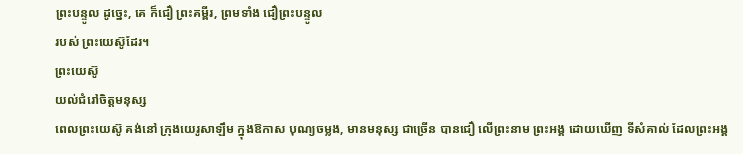ព្រះបន្ទូល ដូច្នេះ, គេ ក៏ជឿ ព្រះគម្ពីរ, ព្រមទាំង ជឿព្រះបន្ទូល
របស់ ព្រះយេស៊ូដែរ។
ព្រះយេស៊ូ
យល់ជំរៅចិត្តមនុស្ស
ពេលព្រះយេស៊ូ គង់នៅ ក្រុងយេរូសាឡឹម ក្នុងឱកាស បុណ្យចម្លង, មានមនុស្ស ជាច្រើន បានជឿ លើព្រះនាម ព្រះអង្គ ដោយឃើញ ទីសំគាល់ ដែលព្រះអង្គ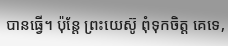បានធ្វើ។ ប៉ុន្តែ ព្រះយេស៊ូ ពុំទុកចិត្ត គេទេ,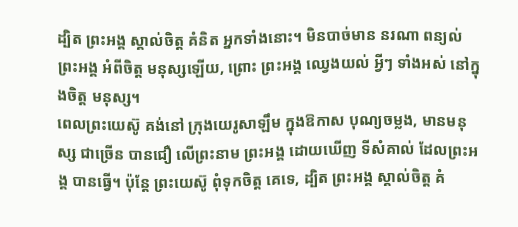ដ្បិត ព្រះអង្គ ស្គាល់ចិត្ត គំនិត អ្នកទាំងនោះ។ មិនបាច់មាន នរណា ពន្យល់ ព្រះអង្គ អំពីចិត្ត មនុស្សឡើយ, ព្រោះ ព្រះអង្គ ឈ្វេងយល់ អ្វីៗ ទាំងអស់ នៅក្នុងចិត្ត មនុស្ស។
ពេលព្រះយេស៊ូ គង់នៅ ក្រុងយេរូសាឡឹម ក្នុងឱកាស បុណ្យចម្លង, មានមនុស្ស ជាច្រើន បានជឿ លើព្រះនាម ព្រះអង្គ ដោយឃើញ ទីសំគាល់ ដែលព្រះអង្គ បានធ្វើ។ ប៉ុន្តែ ព្រះយេស៊ូ ពុំទុកចិត្ត គេទេ, ដ្បិត ព្រះអង្គ ស្គាល់ចិត្ត គំ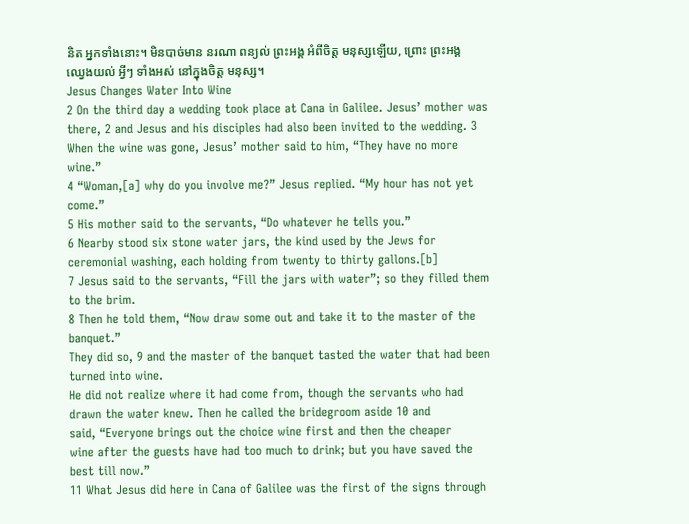និត អ្នកទាំងនោះ។ មិនបាច់មាន នរណា ពន្យល់ ព្រះអង្គ អំពីចិត្ត មនុស្សឡើយ, ព្រោះ ព្រះអង្គ ឈ្វេងយល់ អ្វីៗ ទាំងអស់ នៅក្នុងចិត្ត មនុស្ស។
Jesus Changes Water Into Wine
2 On the third day a wedding took place at Cana in Galilee. Jesus’ mother was there, 2 and Jesus and his disciples had also been invited to the wedding. 3 When the wine was gone, Jesus’ mother said to him, “They have no more wine.”
4 “Woman,[a] why do you involve me?” Jesus replied. “My hour has not yet come.”
5 His mother said to the servants, “Do whatever he tells you.”
6 Nearby stood six stone water jars, the kind used by the Jews for ceremonial washing, each holding from twenty to thirty gallons.[b]
7 Jesus said to the servants, “Fill the jars with water”; so they filled them to the brim.
8 Then he told them, “Now draw some out and take it to the master of the banquet.”
They did so, 9 and the master of the banquet tasted the water that had been turned into wine.
He did not realize where it had come from, though the servants who had
drawn the water knew. Then he called the bridegroom aside 10 and
said, “Everyone brings out the choice wine first and then the cheaper
wine after the guests have had too much to drink; but you have saved the
best till now.”
11 What Jesus did here in Cana of Galilee was the first of the signs through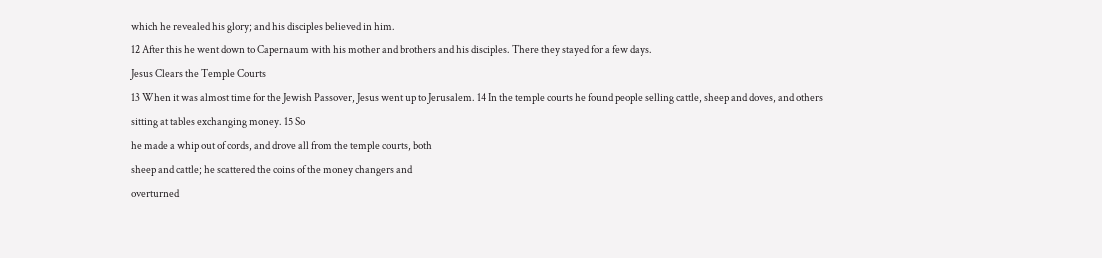which he revealed his glory; and his disciples believed in him.
12 After this he went down to Capernaum with his mother and brothers and his disciples. There they stayed for a few days.
Jesus Clears the Temple Courts
13 When it was almost time for the Jewish Passover, Jesus went up to Jerusalem. 14 In the temple courts he found people selling cattle, sheep and doves, and others sitting at tables exchanging money. 15 So
he made a whip out of cords, and drove all from the temple courts, both
sheep and cattle; he scattered the coins of the money changers and
overturned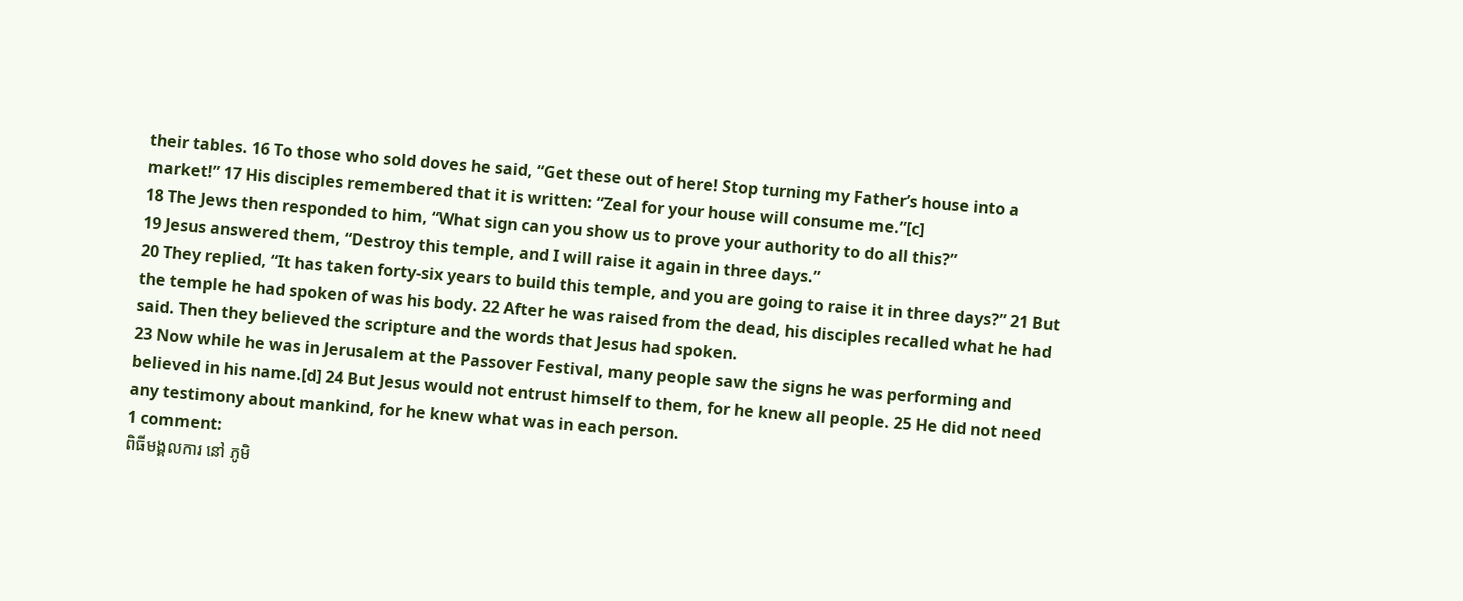their tables. 16 To those who sold doves he said, “Get these out of here! Stop turning my Father’s house into a market!” 17 His disciples remembered that it is written: “Zeal for your house will consume me.”[c]
18 The Jews then responded to him, “What sign can you show us to prove your authority to do all this?”
19 Jesus answered them, “Destroy this temple, and I will raise it again in three days.”
20 They replied, “It has taken forty-six years to build this temple, and you are going to raise it in three days?” 21 But the temple he had spoken of was his body. 22 After he was raised from the dead, his disciples recalled what he had said. Then they believed the scripture and the words that Jesus had spoken.
23 Now while he was in Jerusalem at the Passover Festival, many people saw the signs he was performing and believed in his name.[d] 24 But Jesus would not entrust himself to them, for he knew all people. 25 He did not need any testimony about mankind, for he knew what was in each person.
1 comment:
ពិធីមង្គលការ នៅ ភូមិ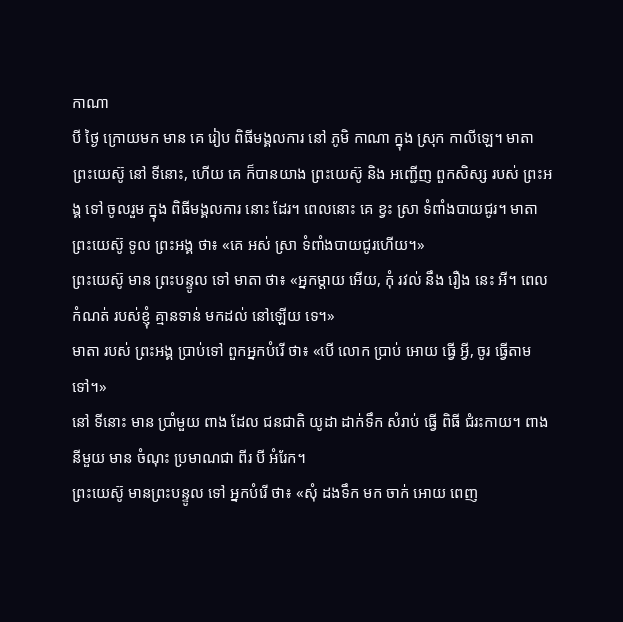កាណា
បី ថ្ងៃ ក្រោយមក មាន គេ រៀប ពិធីមង្គលការ នៅ ភូមិ កាណា ក្នុង ស្រុក កាលីឡេ។ មាតា ព្រះយេស៊ូ នៅ ទីនោះ, ហើយ គេ ក៏បានយាង ព្រះយេស៊ូ និង អញ្ជើញ ពួកសិស្ស របស់ ព្រះអង្គ ទៅ ចូលរួម ក្នុង ពិធីមង្គលការ នោះ ដែរ។ ពេលនោះ គេ ខ្វះ ស្រា ទំពាំងបាយជូរ។ មាតា ព្រះយេស៊ូ ទូល ព្រះអង្គ ថា៖ «គេ អស់ ស្រា ទំពាំងបាយជូរហើយ។»
ព្រះយេស៊ូ មាន ព្រះបន្ទូល ទៅ មាតា ថា៖ «អ្នកម្ដាយ អើយ, កុំ រវល់ នឹង រឿង នេះ អី។ ពេល កំណត់ របស់ខ្ញុំ គ្មានទាន់ មកដល់ នៅឡើយ ទេ។»
មាតា របស់ ព្រះអង្គ ប្រាប់ទៅ ពួកអ្នកបំរើ ថា៖ «បើ លោក ប្រាប់ អោយ ធ្វើ អ្វី, ចូរ ធ្វើតាម ទៅ។»
នៅ ទីនោះ មាន ប្រាំមួយ ពាង ដែល ជនជាតិ យូដា ដាក់ទឹក សំរាប់ ធ្វើ ពិធី ជំរះកាយ។ ពាង នីមួយ មាន ចំណុះ ប្រមាណជា ពីរ បី អំរែក។
ព្រះយេស៊ូ មានព្រះបន្ទូល ទៅ អ្នកបំរើ ថា៖ «សុំ ដងទឹក មក ចាក់ អោយ ពេញ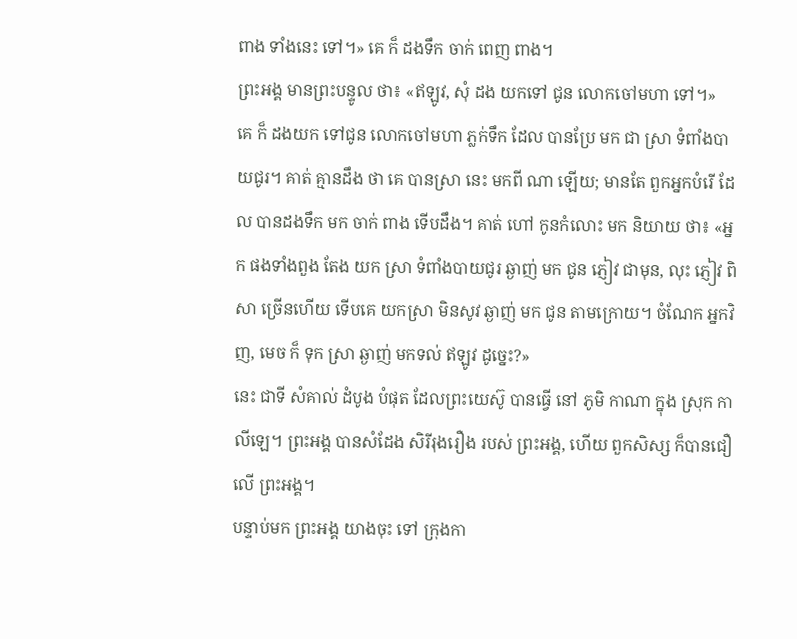ពាង ទាំងនេះ ទៅ។» គេ ក៏ ដងទឹក ចាក់ ពេញ ពាង។
ព្រះអង្គ មានព្រះបន្ទូល ថា៖ «ឥឡូវ, សុំ ដង យកទៅ ជូន លោកចៅមហា ទៅ។»
គេ ក៏ ដងយក ទៅជូន លោកចៅមហា ភ្លក់ទឹក ដែល បានប្រែ មក ជា ស្រា ទំពាំងបាយជូរ។ គាត់ គ្មានដឹង ថា គេ បានស្រា នេះ មកពី ណា ឡើយ; មានតែ ពួកអ្នកបំរើ ដែល បានដងទឹក មក ចាក់ ពាង ទើបដឹង។ គាត់ ហៅ កូនកំលោះ មក និយាយ ថា៖ «អ្នក ផងទាំងពួង តែង យក ស្រា ទំពាំងបាយជូរ ឆ្ងាញ់ មក ជូន ភ្ញៀវ ជាមុន, លុះ ភ្ញៀវ ពិសា ច្រើនហើយ ទើបគេ យកស្រា មិនសូវ ឆ្ងាញ់ មក ជូន តាមក្រោយ។ ចំណែក អ្នកវិញ, មេច ក៏ ទុក ស្រា ឆ្ងាញ់ មកទល់ ឥឡូវ ដូច្នេះ?»
នេះ ជាទី សំគាល់ ដំបូង បំផុត ដែលព្រះយេស៊ូ បានធ្វើ នៅ ភូមិ កាណា ក្នុង ស្រុក កាលីឡេ។ ព្រះអង្គ បានសំដែង សិរីរុងរឿង របស់ ព្រះអង្គ, ហើយ ពួកសិស្ស ក៏បានជឿ លើ ព្រះអង្គ។
បន្ទាប់មក ព្រះអង្គ យាងចុះ ទៅ ក្រុងកា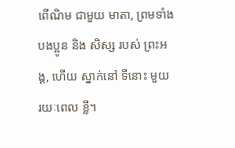ពើណិម ជាមួយ មាតា, ព្រមទាំង បងប្អូន និង សិស្ស របស់ ព្រះអង្គ, ហើយ ស្នាក់នៅ ទីនោះ មួយ រយៈពេល ខ្លី។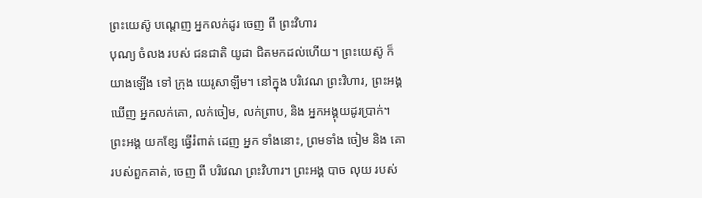ព្រះយេស៊ូ បណ្ដេញ អ្នកលក់ដូរ ចេញ ពី ព្រះវិហារ
បុណ្យ ចំលង របស់ ជនជាតិ យូដា ជិតមកដល់ហើយ។ ព្រះយេស៊ូ ក៏ យាងឡើង ទៅ ក្រុង យេរូសាឡឹម។ នៅក្នុង បរិវេណ ព្រះវិហារ, ព្រះអង្គ ឃើញ អ្នកលក់គោ, លក់ចៀម, លក់ព្រាប, និង អ្នកអង្គុយដូរប្រាក់។ ព្រះអង្គ យកខ្សែ ធ្វើរំពាត់ ដេញ អ្នក ទាំងនោះ, ព្រមទាំង ចៀម និង គោ របស់ពួកគាត់, ចេញ ពី បរិវេណ ព្រះវិហារ។ ព្រះអង្គ បាច លុយ របស់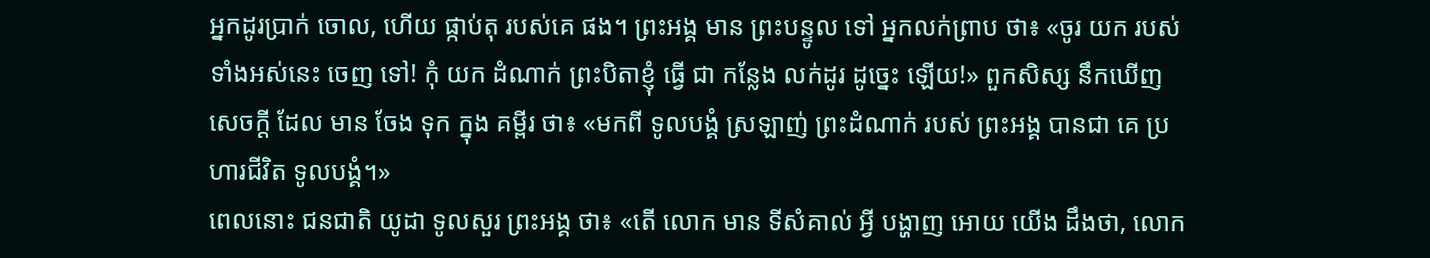អ្នកដូរប្រាក់ ចោល, ហើយ ផ្កាប់តុ របស់គេ ផង។ ព្រះអង្គ មាន ព្រះបន្ទូល ទៅ អ្នកលក់ព្រាប ថា៖ «ចូរ យក របស់ ទាំងអស់នេះ ចេញ ទៅ! កុំ យក ដំណាក់ ព្រះបិតាខ្ញុំ ធ្វើ ជា កន្លែង លក់ដូរ ដូច្នេះ ឡើយ!» ពួកសិស្ស នឹកឃើញ សេចក្ដី ដែល មាន ចែង ទុក ក្នុង គម្ពីរ ថា៖ «មកពី ទូលបង្គំ ស្រឡាញ់ ព្រះដំណាក់ របស់ ព្រះអង្គ បានជា គេ ប្រហារជីវិត ទូលបង្គំ។»
ពេលនោះ ជនជាតិ យូដា ទូលសួរ ព្រះអង្គ ថា៖ «តើ លោក មាន ទីសំគាល់ អ្វី បង្ហាញ អោយ យើង ដឹងថា, លោក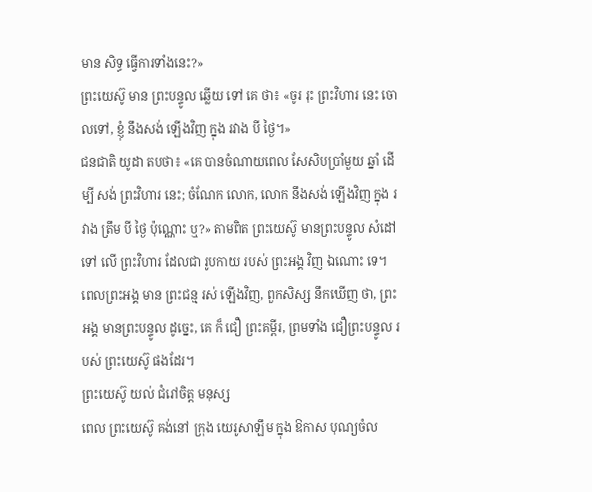មាន សិទ្ធ ធ្វើការទាំងនេះ?»
ព្រះយេស៊ូ មាន ព្រះបន្ទូល ឆ្លើយ ទៅ គេ ថា៖ «ចូរ រុះ ព្រះវិហារ នេះ ចោលទៅ, ខ្ញុំ នឹងសង់ ឡើងវិញ ក្នុង រវាង បី ថ្ងៃ។»
ជនជាតិ យូដា តបថា៖ «គេ បានចំណាយពេល សែសិបប្រាំមួយ ឆ្នាំ ដើម្បី សង់ ព្រះវិហារ នេះ; ចំណែក លោក, លោក នឹងសង់ ឡើងវិញ ក្នុង រវាង ត្រឹម បី ថ្ងៃ ប៉ុណ្ណោះ ឬ?» តាមពិត ព្រះយេស៊ូ មានព្រះបន្ទូល សំដៅ ទៅ លើ ព្រះវិហារ ដែលជា រូបកាយ របស់ ព្រះអង្គ វិញ ឯណោះ ទេ។ ពេលព្រះអង្គ មាន ព្រះជន្ម រស់ ឡើងវិញ, ពួកសិស្ស នឹកឃើញ ថា, ព្រះអង្គ មានព្រះបន្ទូល ដូច្នេះ, គេ ក៏ ជឿ ព្រះគម្ពីរ, ព្រមទាំង ជឿព្រះបន្ទូល របស់ ព្រះយេស៊ូ ផងដែរ។
ព្រះយេស៊ូ យល់ ជំរៅចិត្ត មនុស្ស
ពេល ព្រះយេស៊ូ គង់នៅ ក្រុង យេរូសាឡឹម ក្នុង ឱកាស បុណ្យចំល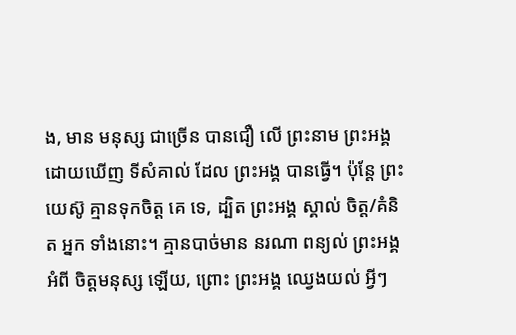ង, មាន មនុស្ស ជាច្រើន បានជឿ លើ ព្រះនាម ព្រះអង្គ ដោយឃើញ ទីសំគាល់ ដែល ព្រះអង្គ បានធ្វើ។ ប៉ុន្តែ ព្រះយេស៊ូ គ្មានទុកចិត្ត គេ ទេ, ដ្បិត ព្រះអង្គ ស្គាល់ ចិត្ត/គំនិត អ្នក ទាំងនោះ។ គ្មានបាច់មាន នរណា ពន្យល់ ព្រះអង្គ អំពី ចិត្តមនុស្ស ឡើយ, ព្រោះ ព្រះអង្គ ឈ្វេងយល់ អ្វីៗ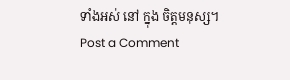ទាំងអស់ នៅ ក្នុង ចិត្តមនុស្ស។
Post a Comment